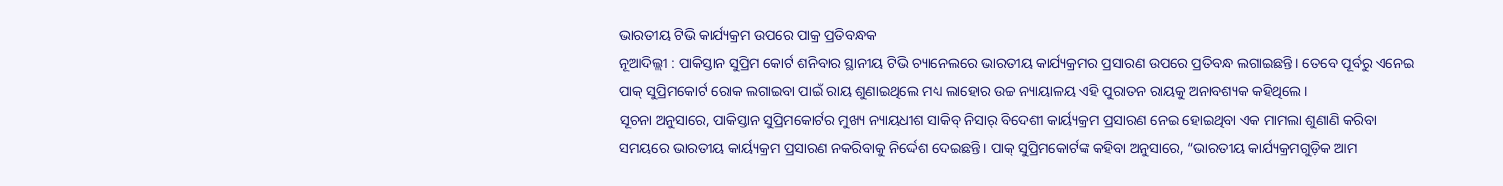ଭାରତୀୟ ଟିଭି କାର୍ଯ୍ୟକ୍ରମ ଉପରେ ପାକ୍ର ପ୍ରତିବନ୍ଧକ
ନୂଆଦିଲ୍ଲୀ : ପାକିସ୍ତାନ ସୁପ୍ରିମ କୋର୍ଟ ଶନିବାର ସ୍ଥାନୀୟ ଟିଭି ଚ୍ୟାନେଲରେ ଭାରତୀୟ କାର୍ଯ୍ୟକ୍ରମର ପ୍ରସାରଣ ଉପରେ ପ୍ରତିବନ୍ଧ ଲଗାଇଛନ୍ତି। ତେବେ ପୂର୍ବରୁ ଏନେଇ ପାକ୍ ସୁପ୍ରିମକୋର୍ଟ ରୋକ ଲଗାଇବା ପାଇଁ ରାୟ ଶୁଣାଇଥିଲେ ମଧ୍ୟ ଲାହୋର ଉଚ୍ଚ ନ୍ୟାୟାଳୟ ଏହି ପୁରାତନ ରାୟକୁ ଅନାବଶ୍ୟକ କହିଥିଲେ।
ସୂଚନା ଅନୁସାରେ, ପାକିସ୍ତାନ ସୁପ୍ରିମକୋର୍ଟର ମୁଖ୍ୟ ନ୍ୟାୟଧୀଶ ସାକିବ୍ ନିସାର୍ ବିଦେଶୀ କାର୍ୟ୍ୟକ୍ରମ ପ୍ରସାରଣ ନେଇ ହୋଇଥିବା ଏକ ମାମଲା ଶୁଣାଣି କରିବା ସମୟରେ ଭାରତୀୟ କାର୍ୟ୍ୟକ୍ରମ ପ୍ରସାରଣ ନକରିବାକୁ ନିର୍ଦ୍ଦେଶ ଦେଇଛନ୍ତି। ପାକ୍ ସୁପ୍ରିମକୋର୍ଟଙ୍କ କହିବା ଅନୁସାରେ, “ଭାରତୀୟ କାର୍ଯ୍ୟକ୍ରମଗୁଡ଼ିକ ଆମ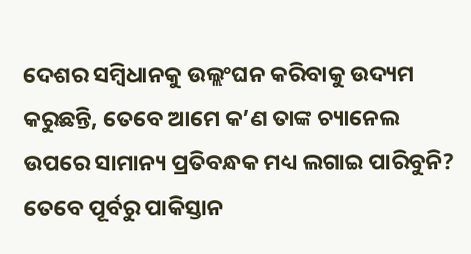ଦେଶର ସମ୍ବିଧାନକୁ ଉଲ୍ଲଂଘନ କରିବାକୁ ଉଦ୍ୟମ କରୁଛନ୍ତି, ତେବେ ଆମେ କ’ଣ ତାଙ୍କ ଚ୍ୟାନେଲ ଉପରେ ସାମାନ୍ୟ ପ୍ରତିବନ୍ଧକ ମଧ୍ୟ ଲଗାଇ ପାରିବୁନି?
ତେବେ ପୂର୍ବରୁ ପାକିସ୍ତାନ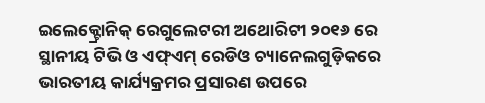ଇଲେକ୍ଟ୍ରୋନିକ୍ ରେଗୁଲେଟରୀ ଅଥୋରିଟୀ ୨୦୧୬ ରେ ସ୍ଥାନୀୟ ଟିଭି ଓ ଏଫ୍ଏମ୍ ରେଡିଓ ଚ୍ୟାନେଲଗୁଡ଼ିକରେ ଭାରତୀୟ କାର୍ଯ୍ୟକ୍ରମର ପ୍ରସାରଣ ଉପରେ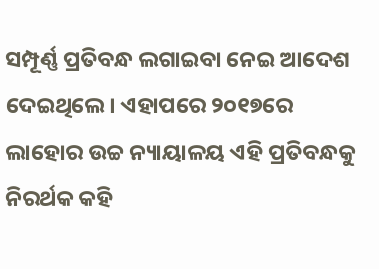ସମ୍ପୂର୍ଣ୍ଣ ପ୍ରତିବନ୍ଧ ଲଗାଇବା ନେଇ ଆଦେଶ ଦେଇଥିଲେ। ଏହାପରେ ୨୦୧୭ରେ ଲାହୋର ଉଚ୍ଚ ନ୍ୟାୟାଳୟ ଏହି ପ୍ରତିବନ୍ଧକୁ ନିରର୍ଥକ କହି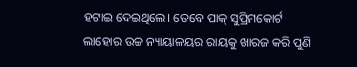ହଟାଇ ଦେଇଥିଲେ। ତେବେ ପାକ୍ ସୁପ୍ରିମକୋର୍ଟ ଲାହୋର ଉଚ୍ଚ ନ୍ୟାୟାଳୟର ରାୟକୁ ଖାରଜ କରି ପୁଣି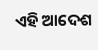ଏହି ଆଦେଶ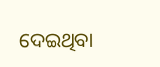ଦେଇଥିବା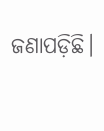ଜଣାପଡ଼ିଛି।